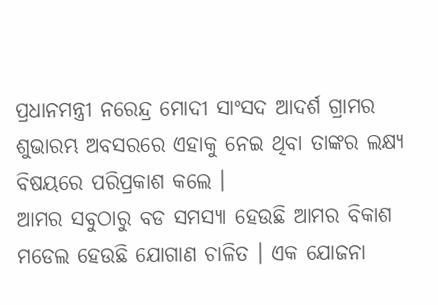ପ୍ରଧାନମନ୍ତ୍ରୀ ନରେନ୍ଦ୍ର ମୋଦୀ ସାଂସଦ ଆଦର୍ଶ ଗ୍ରାମର ଶୁଭାରମ୍ଭ ଅବସରରେ ଏହାକୁ ନେଇ ଥିବା ତାଙ୍କର ଲକ୍ଷ୍ୟ ବିଷୟରେ ପରିପ୍ରକାଶ କଲେ ।
ଆମର ସବୁଠାରୁ ବଡ ସମସ୍ୟା ହେଉଛି ଆମର ବିକାଶ ମଡେଲ ହେଉଛି ଯୋଗାଣ ଚାଳିତ । ଏକ ଯୋଜନା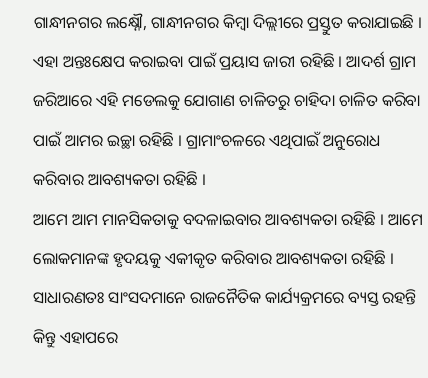ଗାନ୍ଧୀନଗର ଲକ୍ଷ୍ନୌ, ଗାନ୍ଧୀନଗର କିମ୍ବା ଦିଲ୍ଲୀରେ ପ୍ରସ୍ତୁତ କରାଯାଇଛି । ଏହା ଅନ୍ତଃକ୍ଷେପ କରାଇବା ପାଇଁ ପ୍ରୟାସ ଜାରୀ ରହିଛି । ଆଦର୍ଶ ଗ୍ରାମ ଜରିଆରେ ଏହି ମଡେଲକୁ ଯୋଗାଣ ଚାଳିତରୁ ଚାହିଦା ଚାଳିତ କରିବା ପାଇଁ ଆମର ଇଚ୍ଛା ରହିଛି । ଗ୍ରାମାଂଚଳରେ ଏଥିପାଇଁ ଅନୁରୋଧ କରିବାର ଆବଶ୍ୟକତା ରହିଛି ।
ଆମେ ଆମ ମାନସିକତାକୁ ବଦଳାଇବାର ଆବଶ୍ୟକତା ରହିଛି । ଆମେ ଲୋକମାନଙ୍କ ହୃଦୟକୁ ଏକୀକୃତ କରିବାର ଆବଶ୍ୟକତା ରହିଛି । ସାଧାରଣତଃ ସାଂସଦମାନେ ରାଜନୈତିକ କାର୍ଯ୍ୟକ୍ରମରେ ବ୍ୟସ୍ତ ରହନ୍ତି କିନ୍ତୁ ଏହାପରେ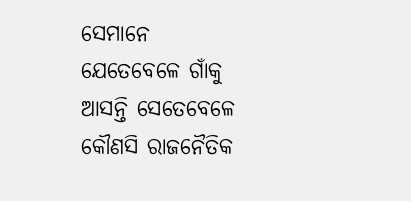ସେମାନେ ଯେତେବେଳେ ଗାଁକୁ ଆସନ୍ତି ସେତେବେଳେ କୌଣସି ରାଜନୈତିକ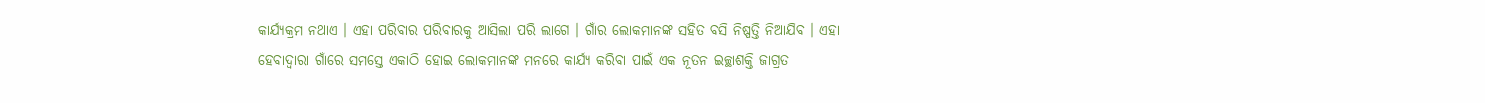କାର୍ଯ୍ୟକ୍ରମ ନଥାଏ । ଏହା ପରିବାର ପରିବାରକୁ ଆସିଲା ପରି ଲାଗେ । ଗାଁର ଲୋକମାନଙ୍କ ସହିତ ବସି ନିଷ୍ପତ୍ତି ନିଆଯିବ । ଏହା ହେବାଦ୍ୱାରା ଗାଁରେ ସମସ୍ତେ ଏକାଠି ହୋଇ ଲୋକମାନଙ୍କ ମନରେ କାର୍ଯ୍ୟ କରିବା ପାଇଁ ଏକ ନୂତନ ଇଚ୍ଛାଶକ୍ତି ଜାଗ୍ରତ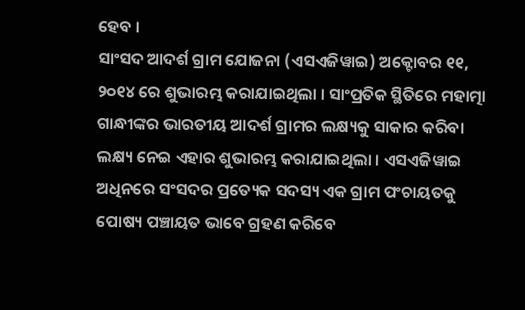ହେବ ।
ସାଂସଦ ଆଦର୍ଶ ଗ୍ରାମ ଯୋଜନା (ଏସଏଜିୱାଇ) ଅକ୍ଟୋବର ୧୧, ୨୦୧୪ ରେ ଶୁଭାରମ୍ଭ କରାଯାଇଥିଲା । ସାଂପ୍ରତିକ ସ୍ଥିତିରେ ମହାତ୍ମା ଗାନ୍ଧୀଙ୍କର ଭାରତୀୟ ଆଦର୍ଶ ଗ୍ରାମର ଲକ୍ଷ୍ୟକୁ ସାକାର କରିବା ଲକ୍ଷ୍ୟ ନେଇ ଏହାର ଶୁଭାରମ୍ଭ କରାଯାଇଥିଲା । ଏସଏଜିୱାଇ ଅଧିନରେ ସଂସଦର ପ୍ରତ୍ୟେକ ସଦସ୍ୟ ଏକ ଗ୍ରାମ ପଂଚାୟତକୁ ପୋଷ୍ୟ ପଞ୍ଚାୟତ ଭାବେ ଗ୍ରହଣ କରିବେ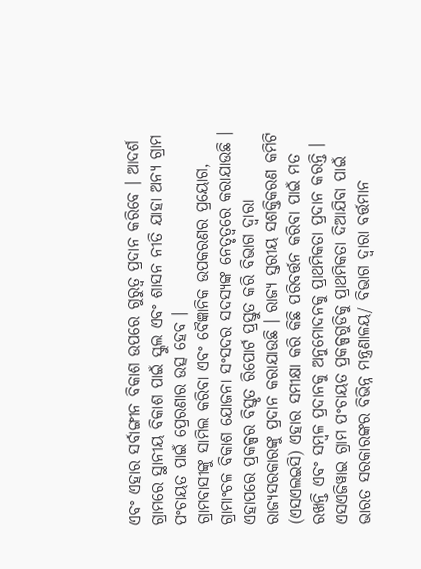ଏବଂ ଏହାର ସର୍ବାଙ୍ଗୀନ ବିକାଶ ଉପରେ ଗୁରୁତ୍ୱ ପ୍ରଦାନ କରିବେ । ଆଦର୍ଶ ଗ୍ରାମରେ ସ୍ଥାନୀୟ ବିକାଶ ପାଇଁ ସ୍କୁଲ ଏବଂ ଶାସନ ନୀତି ଯାହା ଅନ୍ୟ ଗ୍ରାମ ପଂଚାୟତ ପାଇଁ ପ୍ରେରଣାର ଉତ୍ସ ହେବ ।
ଗ୍ରାମବାସୀଙ୍କୁ ସାମିଲ କରିବା ଏବଂ ବୈଜ୍ଞାନିକ ଉପକରଣର ପ୍ରୟୋଗ, ଗ୍ରାମାଂଚଳ ବିକାଶ ଯୋଜନା ସଂସଦର ସଦସ୍ୟଙ୍କ ନେତୃତ୍ୱରେ କରାଯାଉଛି । ଏହାପରେ ପ୍ରକଳ୍ପର ବିସ୍ତୃତ ରିପୋର୍ଟ ପ୍ରସ୍ତୁତ କରି ବିଭାଗ ଦ୍ୱାରା ରାଜ୍ୟସରକାରଙ୍କୁ ପ୍ରଦାନ କରାଯାଉଛି । ରାଜ୍ୟ ସ୍ତରୀୟ ସଶକ୍ତିକରଣ କମିଟି (ଏସଏଲଇସି) ଏହାର ସମୀକ୍ଷା କରି କିଛି ପରିବର୍ତ୍ତନ କରିବା ପାଇଁ ମତ ରଖନ୍ତି ଏବଂ ସମ୍ବଳ ପ୍ରଦାନକୁ ଅନୁମୋଦନକୁ ପ୍ରାଥମିକତା ପ୍ରଦାନ କରନ୍ତି । ଏସଏଜିୱାଇ ଗ୍ରାମ ପଂଚାୟତ ପ୍ରକଳ୍ପଗୁଡିକୁ ପ୍ରାଥମିକତା ଦିଆଯିବା ପାଇଁ ଭାରତ ସରକାରଙ୍କର ବିଭିନ୍ନ ମନ୍ତ୍ରଣାଳୟ/ ବିଭାଗ ଦ୍ୱାରା ବର୍ତ୍ତମାନ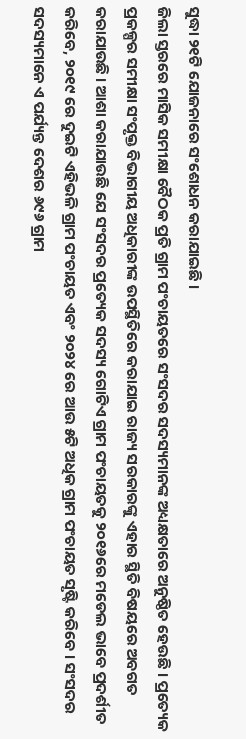ସୁଦ୍ଧା ୨୧ଟି ଯୋଜନାରେ ସଂଶୋଧନ କରାଯାଇଛି ।
ଜିଲା ସ୍ତରରେ ମାସିକ ସମୀକ୍ଷା ବୈଠକ ପ୍ରତି ଗ୍ରାମ ପଂଚାୟତରେ ସଂସଦର ସଦସ୍ୟମାନଙ୍କ ଅଧ୍ୟକ୍ଷତାରେ ଅନୁଷ୍ଠିତ ହେଉଛି । ପ୍ରତ୍ୟେକ ପ୍ରକଳ୍ପର ସମୀକ୍ଷା ସଂପୃକ୍ତ ବିଭାଗୀୟ ଅଧିକାରୀଙ୍କ ଉପସ୍ଥିତିରେ କରାଯାଇ ରାଜ୍ୟ ସରକାରଙ୍କୁ ଏହାର ସ୍ଥିତି ବିଷୟରେ ଅବଗତ କରାଯାଉଛି । ଆଶା କରାଯାଉଛି ଯେ ସଂସଦର ପ୍ରତ୍ୟେକ ସଦସ୍ୟ ଗୋଟିଏ ଗ୍ରାମ ପଂଚାୟତକୁ ୨୦୧୬ରେ ମଡେଲ ଭାବେ ପ୍ରଦର୍ଶୀତ କରିବେ, ୨୦୧୯ ରେ ଦୁଇଟି ଏହିଭଳି ଗ୍ରାମ ପଂଚାୟତ ଏବଂ ୨୦୨୪ ରେ ଆଉ ୫ଟି ଅଧିକ ଗ୍ରାମ ପଂଚାୟତ ସୃଷ୍ଟି କରିବେ । ସଂସଦର ସଦସ୍ୟମାନେ ଏ ପର୍ଯ୍ୟନ୍ତ ଦେଶର ୬୯୬ ଗ୍ରାମ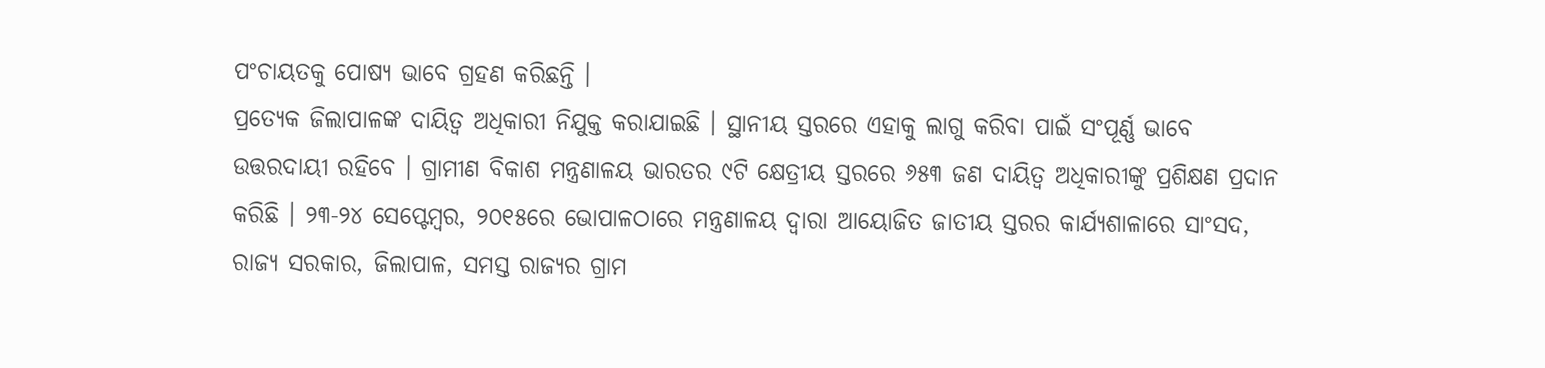ପଂଚାୟତକୁ ପୋଷ୍ୟ ଭାବେ ଗ୍ରହଣ କରିଛନ୍ତି ।
ପ୍ରତ୍ୟେକ ଜିଲାପାଳଙ୍କ ଦାୟିତ୍ୱ ଅଧିକାରୀ ନିଯୁକ୍ତ କରାଯାଇଛି । ସ୍ଥାନୀୟ ସ୍ତରରେ ଏହାକୁ ଲାଗୁ କରିବା ପାଇଁ ସଂପୂର୍ଣ୍ଣ ଭାବେ ଉତ୍ତରଦାୟୀ ରହିବେ । ଗ୍ରାମୀଣ ବିକାଶ ମନ୍ତ୍ରଣାଳୟ ଭାରତର ୯ଟି କ୍ଷେତ୍ରୀୟ ସ୍ତରରେ ୬୫୩ ଜଣ ଦାୟିତ୍ୱ ଅଧିକାରୀଙ୍କୁ ପ୍ରଶିକ୍ଷଣ ପ୍ରଦାନ କରିଛି । ୨୩-୨୪ ସେପ୍ଟେମ୍ବର, ୨୦୧୫ରେ ଭୋପାଳଠାରେ ମନ୍ତ୍ରଣାଳୟ ଦ୍ୱାରା ଆୟୋଜିତ ଜାତୀୟ ସ୍ତରର କାର୍ଯ୍ୟଶାଳାରେ ସାଂସଦ, ରାଜ୍ୟ ସରକାର, ଜିଲାପାଳ, ସମସ୍ତ ରାଜ୍ୟର ଗ୍ରାମ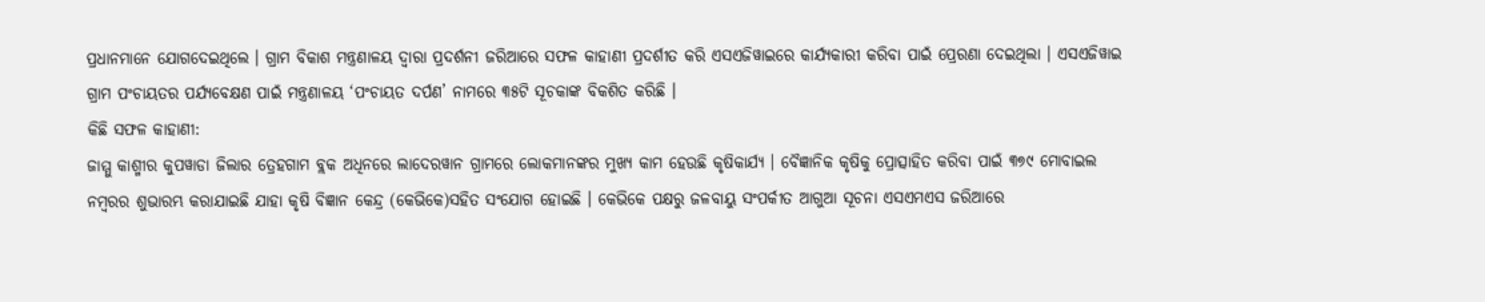ପ୍ରଧାନମାନେ ଯୋଗଦେଇଥିଲେ । ଗ୍ରାମ ବିକାଶ ମନ୍ତ୍ରଣାଳୟ ଦ୍ୱାରା ପ୍ରଦର୍ଶନୀ ଜରିଆରେ ସଫଳ କାହାଣୀ ପ୍ରଦର୍ଶୀତ କରି ଏସଏଜିୱାଇରେ କାର୍ଯ୍ୟକାରୀ କରିବା ପାଇଁ ପ୍ରେରଣା ଦେଇଥିଲା । ଏସଏଜିୱାଇ ଗ୍ରାମ ପଂଚାୟତର ପର୍ଯ୍ୟବେକ୍ଷଣ ପାଇଁ ମନ୍ତ୍ରଣାଳୟ ‘ପଂଚାୟତ ଦର୍ପଣ’ ନାମରେ ୩୫ଟି ସୂଚକାଙ୍କ ବିକଶିତ କରିଛି ।
କିଛି ସଫଳ କାହାଣୀ:
ଜାମ୍ମୁ କାଶ୍ମୀର କୁପୱାଡା ଜିଲାର ତ୍ରେହଗାମ ବ୍ଲକ ଅଧିନରେ ଲାଦେରୱାନ ଗ୍ରାମରେ ଲୋକମାନଙ୍କର ମୁଖ୍ୟ କାମ ହେଉଛି କୃଷିକାର୍ଯ୍ୟ । ବୈଜ୍ଞାନିକ କୃଷିକୁ ପ୍ରୋତ୍ସାହିତ କରିବା ପାଇଁ ୩୭୯ ମୋବାଇଲ ନମ୍ବରର ଶୁଭାରମ୍ଭ କରାଯାଇଛି ଯାହା କୃଷି ବିଜ୍ଞାନ କେନ୍ଦ୍ର (କେଭିକେ)ସହିତ ସଂଯୋଗ ହୋଇଛି । କେଭିକେ ପକ୍ଷରୁ ଜଳବାୟୁ ସଂପର୍କୀତ ଆଗୁଆ ସୂଚନା ଏସଏମଏସ ଜରିଆରେ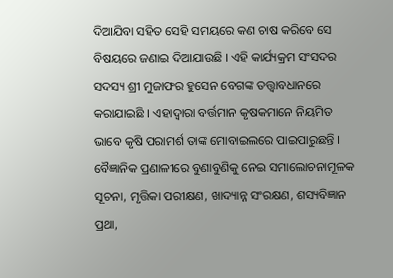ଦିଆଯିବା ସହିତ ସେହି ସମୟରେ କଣ ଚାଷ କରିବେ ସେ ବିଷୟରେ ଜଣାଇ ଦିଆଯାଉଛି । ଏହି କାର୍ଯ୍ୟକ୍ରମ ସଂସଦର ସଦସ୍ୟ ଶ୍ରୀ ମୁଜାଫର ହୁସେନ ବେଗଙ୍କ ତତ୍ତ୍ୱାବଧାନରେ କରାଯାଇଛି । ଏହାଦ୍ୱାରା ବର୍ତ୍ତମାନ କୃଷକମାନେ ନିୟମିତ ଭାବେ କୃଷି ପରାମର୍ଶ ତାଙ୍କ ମୋବାଇଲରେ ପାଇପାରୁଛନ୍ତି । ବୈଜ୍ଞାନିକ ପ୍ରଣାଳୀରେ ବୁଣାବୁଣିକୁ ନେଇ ସମାଲୋଚନାମୂଳକ ସୂଚନା, ମୃତ୍ତିକା ପରୀକ୍ଷଣ, ଖାଦ୍ୟାନ୍ନ ସଂରକ୍ଷଣ, ଶସ୍ୟବିଜ୍ଞାନ ପ୍ରଥା,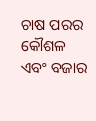ଚାଷ ପରର କୌଶଳ ଏବଂ ବଜାର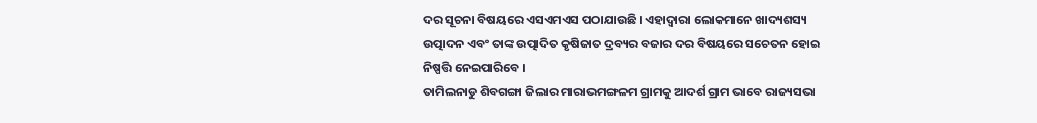ଦର ସୂଚନା ବିଷୟରେ ଏସଏମଏସ ପଠାଯାଉଛି । ଏହାଦ୍ୱାରା ଲୋକମାନେ ଖାଦ୍ୟଶସ୍ୟ ଉତ୍ପାଦନ ଏବଂ ତାଙ୍କ ଉତ୍ପାଦିତ କୃଷିଜାତ ଦ୍ରବ୍ୟର ବଜାର ଦର ବିଷୟରେ ସଚେତନ ହୋଇ ନିଷ୍ପତ୍ତି ନେଇପାରିବେ ।
ତାମିଲନାଡୁ ଶିବଗଙ୍ଗା ଜିଲାର ମାରାଭମଙ୍ଗଳମ ଗ୍ରାମକୁ ଆଦର୍ଶ ଗ୍ରାମ ଭାବେ ରାଜ୍ୟସଭା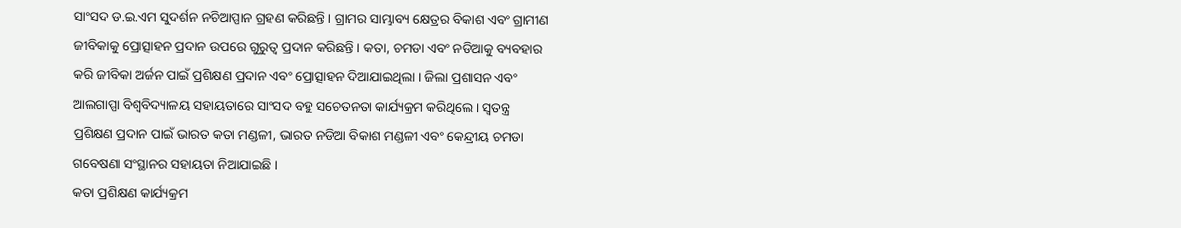ସାଂସଦ ଡ.ଇ.ଏମ ସୁଦର୍ଶନ ନଚିଆପ୍ପାନ ଗ୍ରହଣ କରିଛନ୍ତି । ଗ୍ରାମର ସାମ୍ଭାବ୍ୟ କ୍ଷେତ୍ରର ବିକାଶ ଏବଂ ଗ୍ରାମୀଣ ଜୀବିକାକୁ ପ୍ରୋତ୍ସାହନ ପ୍ରଦାନ ଉପରେ ଗୁରୁତ୍ୱ ପ୍ରଦାନ କରିଛନ୍ତି । କତା, ଚମଡା ଏବଂ ନଡିଆକୁ ବ୍ୟବହାର କରି ଜୀବିକା ଅର୍ଜନ ପାଇଁ ପ୍ରଶିକ୍ଷଣ ପ୍ରଦାନ ଏବଂ ପ୍ରୋତ୍ସାହନ ଦିଆଯାଇଥିଲା । ଜିଲା ପ୍ରଶାସନ ଏବଂ ଆଲଗାପ୍ପା ବିଶ୍ୱବିଦ୍ୟାଳୟ ସହାୟତାରେ ସାଂସଦ ବହୁ ସଚେତନତା କାର୍ଯ୍ୟକ୍ରମ କରିଥିଲେ । ସ୍ୱତନ୍ତ୍ର ପ୍ରଶିକ୍ଷଣ ପ୍ରଦାନ ପାଇଁ ଭାରତ କତା ମଣ୍ଡଳୀ, ଭାରତ ନଡିଆ ବିକାଶ ମଣ୍ଡଳୀ ଏବଂ କେନ୍ଦ୍ରୀୟ ଚମଡା ଗବେଷଣା ସଂସ୍ଥାନର ସହାୟତା ନିଆଯାଇଛି ।
କତା ପ୍ରଶିକ୍ଷଣ କାର୍ଯ୍ୟକ୍ରମ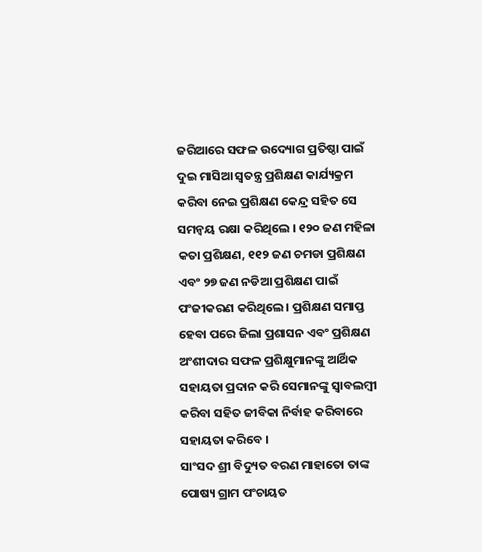ଜରିଆରେ ସଫଳ ଉଦ୍ୟୋଗ ପ୍ରତିଷ୍ଠା ପାଇଁ ଦୁଇ ମାସିଆ ସ୍ୱତନ୍ତ୍ର ପ୍ରଶିକ୍ଷଣ କାର୍ଯ୍ୟକ୍ରମ କରିବା ନେଇ ପ୍ରଶିକ୍ଷଣ କେନ୍ଦ୍ର ସହିତ ସେ ସମନ୍ୱୟ ରକ୍ଷା କରିଥିଲେ । ୧୨୦ ଜଣ ମହିଳା କତା ପ୍ରଶିକ୍ଷଣ, ୧୧୨ ଜଣ ଚମଡା ପ୍ରଶିକ୍ଷଣ ଏବଂ ୨୭ ଜଣ ନଡିଆ ପ୍ରଶିକ୍ଷଣ ପାଇଁ ପଂଜୀକରଣ କରିଥିଲେ । ପ୍ରଶିକ୍ଷଣ ସମାପ୍ତ ହେବା ପରେ ଜିଲା ପ୍ରଶାସନ ଏବଂ ପ୍ରଶିକ୍ଷଣ ଅଂଶୀଦାର ସଫଳ ପ୍ରଶିକ୍ଷୁମାନଙ୍କୁ ଆର୍ଥିକ ସହାୟତା ପ୍ରଦାନ କରି ସେମାନଙ୍କୁ ସ୍ୱାବଲମ୍ବୀ କରିବା ସହିତ ଜୀବିକା ନିର୍ବାହ କରିବାରେ ସହାୟତା କରିବେ ।
ସାଂସଦ ଶ୍ରୀ ବିଦ୍ୟୁତ ବରଣ ମାହାତୋ ତାଙ୍କ ପୋଷ୍ୟ ଗ୍ରାମ ପଂଚାୟତ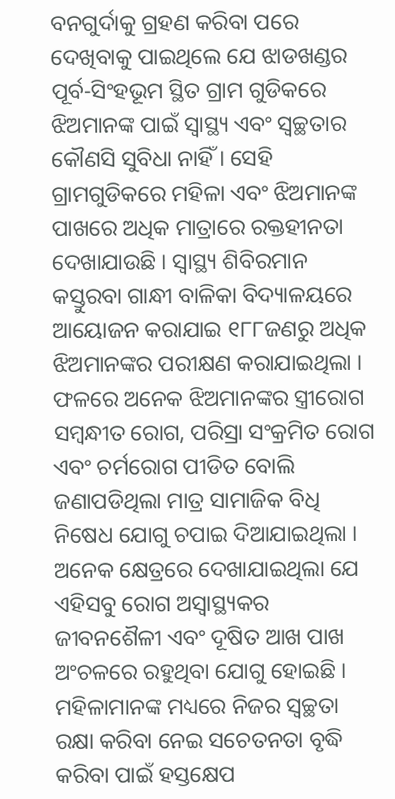ବନଗୁର୍ଦାକୁ ଗ୍ରହଣ କରିବା ପରେ ଦେଖିବାକୁ ପାଇଥିଲେ ଯେ ଝାଡଖଣ୍ଡର ପୂର୍ବ-ସିଂହଭୂମ ସ୍ଥିତ ଗ୍ରାମ ଗୁଡିକରେ ଝିଅମାନଙ୍କ ପାଇଁ ସ୍ୱାସ୍ଥ୍ୟ ଏବଂ ସ୍ୱଚ୍ଛତାର କୌଣସି ସୁବିଧା ନାହିଁ । ସେହି ଗ୍ରାମଗୁଡିକରେ ମହିଳା ଏବଂ ଝିଅମାନଙ୍କ ପାଖରେ ଅଧିକ ମାତ୍ରାରେ ରକ୍ତହୀନତା ଦେଖାଯାଉଛି । ସ୍ୱାସ୍ଥ୍ୟ ଶିବିରମାନ କସ୍ତୁରବା ଗାନ୍ଧୀ ବାଳିକା ବିଦ୍ୟାଳୟରେ ଆୟୋଜନ କରାଯାଇ ୧୮୮ଜଣରୁ ଅଧିକ ଝିଅମାନଙ୍କର ପରୀକ୍ଷଣ କରାଯାଇଥିଲା । ଫଳରେ ଅନେକ ଝିଅମାନଙ୍କର ସ୍ତ୍ରୀରୋଗ ସମ୍ବନ୍ଧୀତ ରୋଗ, ପରିସ୍ରା ସଂକ୍ରମିତ ରୋଗ ଏବଂ ଚର୍ମରୋଗ ପୀଡିତ ବୋଲି ଜଣାପଡିଥିଲା ମାତ୍ର ସାମାଜିକ ବିଧି ନିଷେଧ ଯୋଗୁ ଚପାଇ ଦିଆଯାଇଥିଲା ।
ଅନେକ କ୍ଷେତ୍ରରେ ଦେଖାଯାଇଥିଲା ଯେ ଏହିସବୁ ରୋଗ ଅସ୍ୱାସ୍ଥ୍ୟକର ଜୀବନଶୈଳୀ ଏବଂ ଦୂଷିତ ଆଖ ପାଖ ଅଂଚଳରେ ରହୁଥିବା ଯୋଗୁ ହୋଇଛି । ମହିଳାମାନଙ୍କ ମଧ୍ୟରେ ନିଜର ସ୍ୱଚ୍ଛତା ରକ୍ଷା କରିବା ନେଇ ସଚେତନତା ବୃଦ୍ଧି କରିବା ପାଇଁ ହସ୍ତକ୍ଷେପ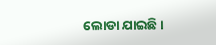ଲୋଡା ଯାଇଛି ।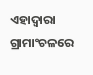ଏହାଦ୍ୱାରା ଗ୍ରାମାଂଚଳରେ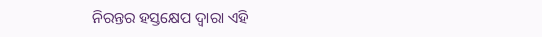ନିରନ୍ତର ହସ୍ତକ୍ଷେପ ଦ୍ୱାରା ଏହି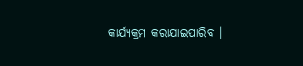କାର୍ଯ୍ୟକ୍ରମ କରାଯାଇପାରିବ ।